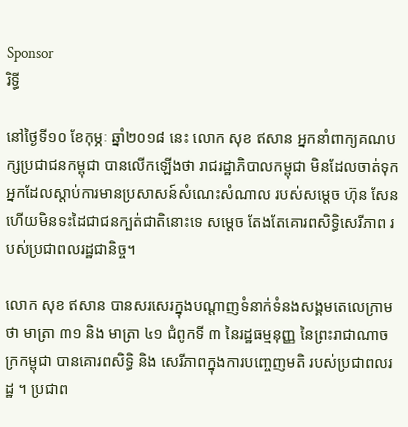Sponsor
រិទ្ធី

នៅថ្ងៃទី១០ ខែកុម្ភៈ ឆ្នាំ២០១៨ នេះ លោក សុខ ឥសាន អ្នកនាំពាក្យគណបក្សប្រជាជនកម្ពុជា បានលើកឡើងថា រាជរដ្ឋាភិបាលកម្ពុជា មិនដែលចាត់ទុកអ្នកដែលស្តាប់ការមានប្រសាសន៍សំណេះសំណាល របស់សម្តេច ហ៊ុន សែន ហើយមិនទះដៃជាជនក្បត់ជាតិនោះទេ សម្តេច តែងតែគោរពសិទ្ធិសេរីភាព របស់ប្រជាពលរដ្ឋជានិច្ច។

លោក សុខ ឥសាន បានសរសេរក្នុងបណ្ដាញទំនាក់ទំនងសង្គមតេលេក្រាម ថា មាត្រា ៣១ និង មាត្រា ៤១ ជំពូកទី ៣ នៃរដ្ឋធម្មនុញ្ញ នៃព្រះរាជាណាចក្រកម្ពុជា បានគោរពសិទ្ធិ និង សេរីភាពក្នុងការបញ្ចេញមតិ របស់ប្រជាពលរដ្ឋ ។ ប្រជាព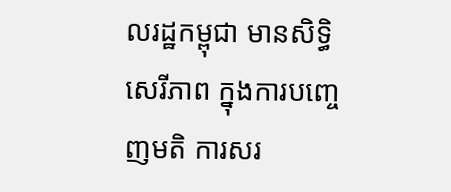លរដ្ឋកម្ពុជា មានសិទ្ធិសេរីភាព ក្នុងការបញ្ចេញមតិ ការសរ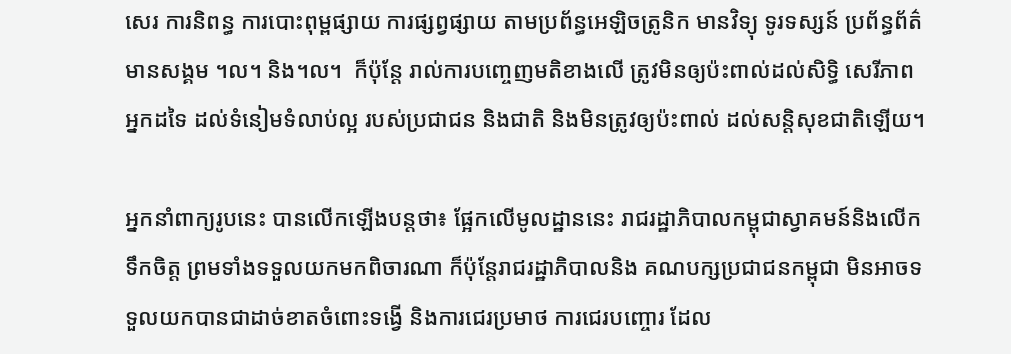សេរ ការនិពន្ធ ការបោះពុម្ពផ្សាយ ការផ្សព្វផ្សាយ តាមប្រព័ន្ធអេឡិចត្រូនិក មានវិទ្យុ ទូរទស្សន៍ ប្រព័ន្ធព័ត៌មានសង្គម ។ល។ និង។ល។  ក៏ប៉ុន្តែ រាល់ការបញ្ចេញមតិខាងលើ ត្រូវមិនឲ្យប៉ះពាល់ដល់សិទ្ធិ សេរីភាពអ្នកដទៃ ដល់ទំនៀមទំលាប់ល្អ របស់ប្រជាជន និងជាតិ និងមិនត្រូវឲ្យប៉ះពាល់ ដល់សន្តិសុខជាតិឡើយ។

អ្នកនាំពាក្យរូបនេះ បានលើកឡើងបន្តថា៖ ផ្អែកលើមូលដ្ឋាននេះ រាជរដ្ឋាភិបាលកម្ពុជាស្វាគមន៍និងលើកទឹកចិត្ត ព្រមទាំងទទួលយកមកពិចារណា ក៏ប៉ុន្តែរាជរដ្ឋាភិបាលនិង គណបក្សប្រជាជនកម្ពុជា មិនអាចទទួលយកបានជាដាច់ខាតចំពោះទង្វើ និងការជេរប្រមាថ ការជេរបញ្ចោរ ដែល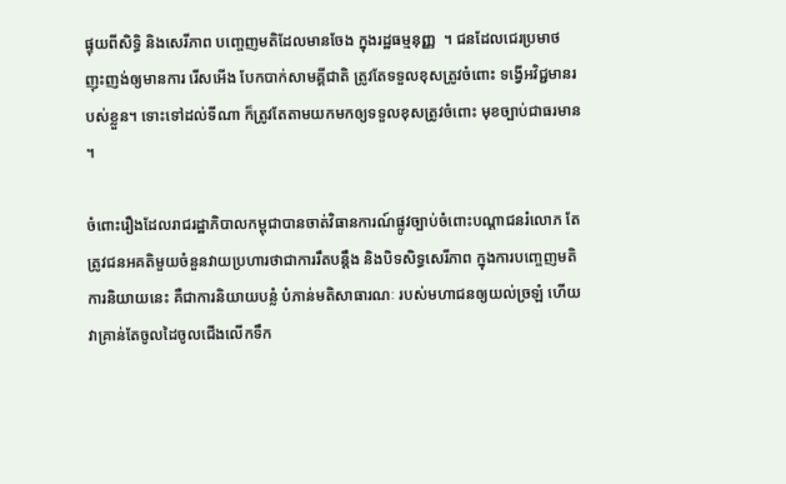ផ្ទុយពីសិទ្ធិ និងសេរីភាព បញ្ចេញមតិដែលមានចែង ក្នុងរដ្ឋធម្មនុញ្ញ  ។ ជនដែលជេរប្រមាថ ញុះញង់ឲ្យមានការ រើសអើង បែកបាក់សាមគ្គីជាតិ ត្រូវតែទទួលខុសត្រូវចំពោះ ទង្វើអវិជ្ជមានរបស់ខ្លួន។ ទោះទៅដល់ទីណា ក៏ត្រូវតែតាមយកមកឲ្យទទួលខុសត្រូវចំពោះ មុខច្បាប់ជាធរមាន ។

ចំពោះរឿងដែលរាជរដ្ឋាភិបាលកម្ពុជាបានចាត់វិធានការណ៍ផ្លូវច្បាប់ចំពោះបណ្តាជនរំលោភ តែត្រូវជនអគតិមួយចំនួនវាយប្រហារថាជាការរឹតបន្តឹង និងបិទសិទ្ធសេរីភាព ក្នុងការបញ្ចេញមតិ  ការនិយាយនេះ គឺជាការនិយាយបន្លំ បំភាន់មតិសាធារណៈ របស់មហាជនឲ្យយល់ច្រឡំ ហើយវាគ្រាន់តែចូលដៃចូលជើងលើកទឹក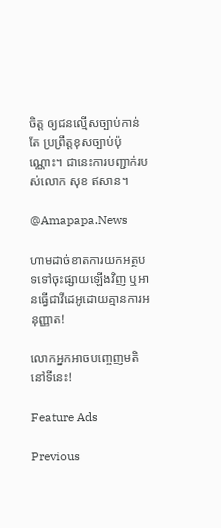ចិត្ត ឲ្យជនល្មើសច្បាប់កាន់តែ ប្រព្រឹត្តខុសច្បាប់ប៉ុណ្ណោះ។ ជានេះការបញ្ជាក់របស់លោក សុខ ឥសាន។

@Amapapa.News

ហាមដាច់ខាតការយកអត្ថបទទៅចុះផ្សាយឡើងវិញ ឬអានធ្វើជាវីដេអូដោយគ្មានការអនុញ្ញាត!

លោកអ្នកអាចបញ្ចេញមតិនៅទីនេះ!

Feature Ads

Previous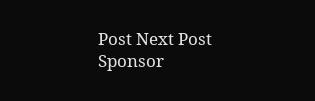Post Next Post
Sponsor